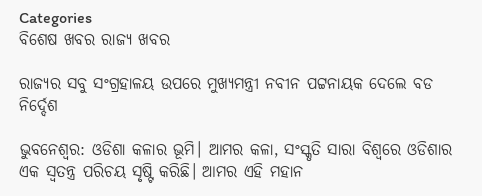Categories
ବିଶେଷ ଖବର ରାଜ୍ୟ ଖବର

ରାଜ୍ୟର ସବୁ ସଂଗ୍ରହାଳୟ ଉପରେ ମୁଖ୍ୟମନ୍ତ୍ରୀ ନବୀନ ପଟ୍ଟନାୟକ ଦେଲେ ବଡ ନିର୍ଦ୍ଦେଶ

ଭୁବନେଶ୍ବର: ଓଡିଶା କଳାର ଭୂମି। ଆମର କଳା, ସଂସ୍କୃତି ସାରା ବିଶ୍ବରେ ଓଡିଶାର ଏକ ସ୍ବତନ୍ତ୍ର ପରିଚୟ ସୃଷ୍ଟି କରିଛି। ଆମର ଏହି ମହାନ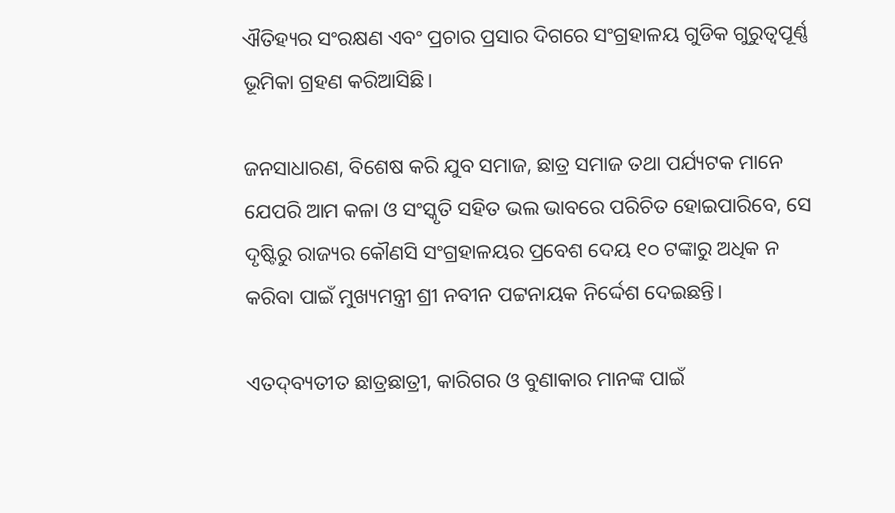ଐତିହ୍ୟର ସଂରକ୍ଷଣ ଏବଂ ପ୍ରଚାର ପ୍ରସାର ଦିଗରେ ସଂଗ୍ରହାଳୟ ଗୁଡିକ ଗୁରୁତ୍ବପୂର୍ଣ୍ଣ ଭୂମିକା ଗ୍ରହଣ କରିଆସିଛି।

ଜନସାଧାରଣ, ବିଶେଷ କରି ଯୁବ ସମାଜ, ଛାତ୍ର ସମାଜ ତଥା ପର୍ଯ୍ୟଟକ ମାନେ ଯେପରି ଆମ କଳା ଓ ସଂସ୍କୃତି ସହିତ ଭଲ ଭାବରେ ପରିଚିତ ହୋଇପାରିବେ, ସେ ଦୃଷ୍ଟିରୁ ରାଜ୍ୟର କୌଣସି ସଂଗ୍ରହାଳୟର ପ୍ରବେଶ ଦେୟ ୧୦ ଟଙ୍କାରୁ ଅଧିକ ନ କରିବା ପାଇଁ ମୁଖ୍ୟମନ୍ତ୍ରୀ ଶ୍ରୀ ନବୀନ ପଟ୍ଟନାୟକ ନିର୍ଦ୍ଦେଶ ଦେଇଛନ୍ତି।

ଏତଦ୍‌ବ୍ୟତୀତ ଛାତ୍ରଛାତ୍ରୀ, କାରିଗର ଓ ବୁଣାକାର ମାନଙ୍କ ପାଇଁ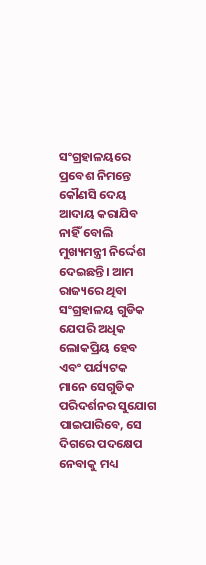ସଂଗ୍ରହାଳୟରେ ପ୍ରବେଶ ନିମନ୍ତେ କୌଣସି ଦେୟ ଆଦାୟ କରାଯିବ ନାହିଁ ବୋଲି ମୁଖ୍ୟମନ୍ତ୍ରୀ ନିର୍ଦ୍ଦେଶ ଦେଇଛନ୍ତି। ଆମ ରାଜ୍ୟରେ ଥିବା ସଂଗ୍ରହାଳୟ ଗୁଡିକ ଯେପରି ଅଧିକ ଲୋକପ୍ରିୟ ହେବ ଏବଂ ପର୍ଯ୍ୟଟକ ମାନେ ସେଗୁଡିକ ପରିଦର୍ଶନର ସୁଯୋଗ ପାଇପାରିବେ, ସେ ଦିଗରେ ପଦକ୍ଷେପ ନେବାକୁ ମଧ୍ୟ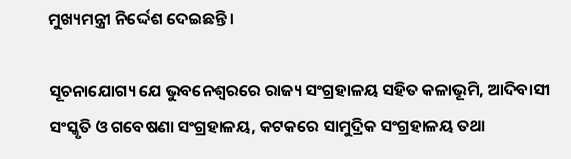ମୁଖ୍ୟମନ୍ତ୍ରୀ ନିର୍ଦ୍ଦେଶ ଦେଇଛନ୍ତି।

ସୂଚନାଯୋଗ୍ୟ ଯେ ଭୁବନେଶ୍ବରରେ ରାଜ୍ୟ ସଂଗ୍ରହାଳୟ ସହିତ କଳାଭୂମି, ଆଦିବାସୀ ସଂସ୍କୃତି ଓ ଗବେଷଣା ସଂଗ୍ରହାଳୟ, କଟକରେ ସାମୁଦ୍ରିକ ସଂଗ୍ରହାଳୟ ତଥା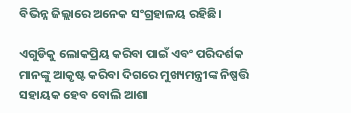ବିଭିନ୍ନ ଜିଲ୍ଲାରେ ଅନେକ ସଂଗ୍ରହାଳୟ ରହିଛି।

ଏଗୁଡିକୁ ଲୋକପ୍ରିୟ କରିବା ପାଇଁ ଏବଂ ପରିଦର୍ଶକ ମାନଙ୍କୁ ଆକୃଷ୍ଟ କରିବା ଦିଗରେ ମୁଖ୍ୟମନ୍ତ୍ରୀଙ୍କ ନିଷ୍ପତ୍ତି ସହାୟକ ହେବ ବୋଲି ଆଶା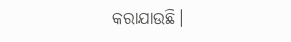କରାଯାଉଛି।